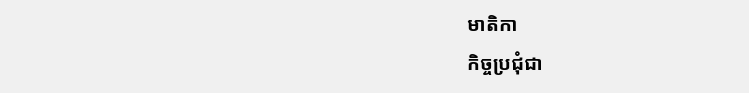មាតិកា
កិច្ចប្រជុំជា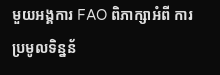មួយអង្គការ FAO ពិភាក្សាអំពី ការ ប្រមូលទិន្នន័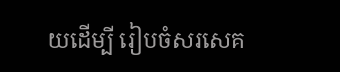យដើម្បី រៀបចំសរសេគ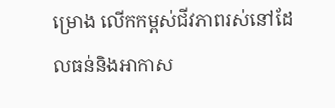ម្រោង លើកកម្ពស់ជីវភាពរស់នៅដែលធន់និងអាកាស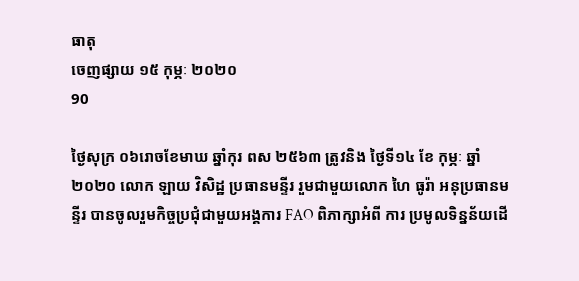ធាតុ
ចេញផ្សាយ ១៥ កុម្ភៈ ២០២០
90

ថ្ងៃសុក្រ ០៦រោចខែមាឃ ឆ្នាំកុរ ពស ២៥៦៣ ត្រូវនិង ថ្ងៃទី១៤ ខែ កុម្ភៈ ឆ្នាំ២០២០ លោក ឡាយ វិសិដ្ឋ ប្រធានមន្ទីរ រួមជាមួយលោក ហៃ ធូរ៉ា អនុប្រធានមន្ទីរ បានចូលរួមកិច្ចប្រជុំជាមួយអង្គការ FAO ពិភាក្សាអំពី ការ ប្រមូលទិន្នន័យដើ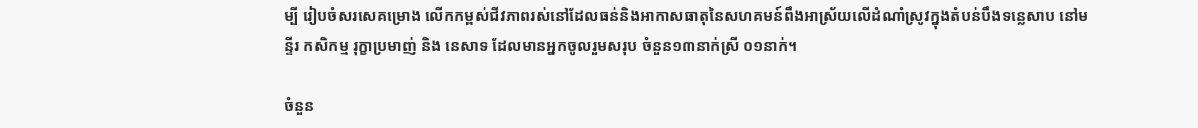ម្បី រៀបចំសរសេគម្រោង លើកកម្ពស់ជីវភាពរស់នៅដែលធន់និងអាកាសធាតុនៃសហគមន៍ពឹងអាស្រ័យលើដំណាំស្រូវក្នុងតំបន់បឹងទន្លេសាប នៅមន្ទីរ កសិកម្ម រុក្ខាប្រមាញ់ និង នេសាទ ដែលមានអ្នកចូលរួមសរុប ចំនួន១៣នាក់ស្រី ០១នាក់។

ចំនួន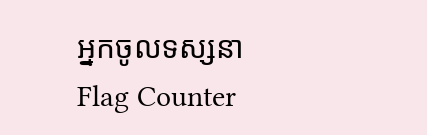អ្នកចូលទស្សនា
Flag Counter